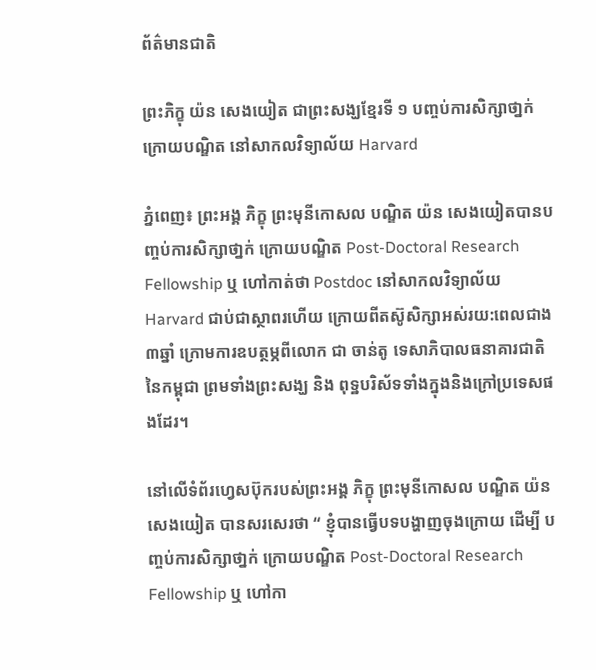ព័ត៌មានជាតិ

ព្រះភិក្ខុ យ៉ន សេងយៀត ជាព្រះសង្ឃខ្មែរទី ១ បញ្ចប់ការសិក្សាថា្នក់ ក្រោយបណ្ឌិត នៅសាកលវិទ្យាល័យ Harvard

ភ្នំពេញ៖ ព្រះអង្គ ភិក្ខុ ព្រះមុនីកោសល បណ្ឌិត យ៉ន សេងយៀតបានបញ្ចប់ការសិក្សាថា្នក់ ក្រោយបណ្ឌិត Post-Doctoral Research Fellowship ឬ ហៅកាត់ថា Postdoc នៅសាកលវិទ្យាល័យ Harvard ជាប់ជាស្ថាពរហើយ ក្រោយពីតស៊ូសិក្សាអស់រយ:ពេលជាង ៣ឆ្នាំ ក្រោមការឧបត្ថម្ភពីលោក ជា ចាន់តូ ទេសាភិបាលធនាគារជាតិ នៃកម្ពុជា ព្រមទាំងព្រះសង្ឃ និង ពុទ្ឋបរិស័ទទាំងក្នុងនិងក្រៅប្រទេសផងដែរ។

នៅលើទំព័រហ្វេសប៊ុករបស់ព្រះអង្គ ភិក្ខុ ព្រះមុនីកោសល បណ្ឌិត យ៉ន សេងយៀត បានសរសេរថា “ ខ្ញុំបានធ្វើបទបង្ហាញចុងក្រោយ ដើម្បី បញ្ចប់ការសិក្សាថា្នក់ ក្រោយបណ្ឌិត Post-Doctoral Research Fellowship ឬ ហៅកា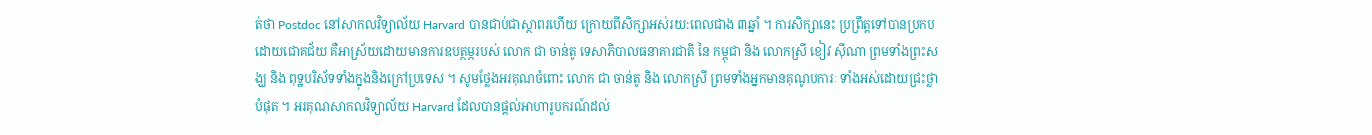ត់ថា Postdoc នៅសាកលវិទ្យាល័យ Harvard បានជាប់ជាស្ថាពរហើយ ក្រោយពីសិក្សាអស់រយ:ពេលជាង ៣ឆ្នាំ ។ ការសិក្សានេះ ប្រព្រឹត្តទៅបានប្រកបដោយជោគជ័យ គឺអាស្រ័យដោយមានការឧបត្ថម្ភរបស់ លោក ជា ចាន់តូ ទេសាភិបាលធនាគារជាតិ នៃ កម្ពុជា និង លោកស្រី ខៀវ ស៊ីណា ព្រមទាំងព្រះសង្ឃ និង ពុទ្ឋបរិស័ទទាំងក្នុងនិងក្រៅប្រទេស ។ សូមថ្លែងអរគុណចំពោះ លោក ជា ចាន់តូ និង លោកស្រី ព្រមទាំងអ្នកមានគុណូបការៈ ទាំងអស់ដោយជ្រះថ្លាបំផុត ។ អរគុណសាកលវិទ្យាល័យ Harvard ដែលបានផ្ដល់អាហារូបករណ៍ដល់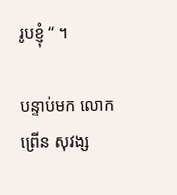រូបខ្ញុំ “ ។

បន្ទាប់មក លោក ព្រើន សុវង្ស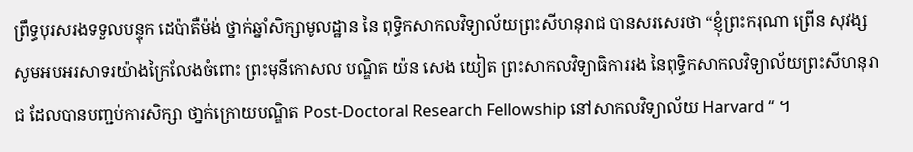ព្រឹទ្ធបុរសរងទទួលបន្ទុក ដេប៉ាតឺម៉ង់ ថ្នាក់ឆ្នាំសិក្សាមូលដ្ឋាន នៃ ពុទ្ធិកសាកលវិទ្យាល័យព្រះសីហនុរាជ បានសរសេរថា “ខ្ញុំព្រះករុណា ព្រើន សុវង្ស សូមអបអរសាទរយ៉ាងក្រៃលែងចំពោះ ព្រះមុនីកោសល បណ្ឌិត យ៉ន សេង យៀត ព្រះសាកលវិទ្យាធិការរង នៃពុទ្ធិកសាកលវិទ្យាល័យព្រះសីហនុរាជ ដែលបានបញ្ជប់ការសិក្សា ថា្នក់ក្រោយបណ្ឌិត Post-Doctoral Research Fellowship នៅសាកលវិទ្យាល័យ Harvard “ ។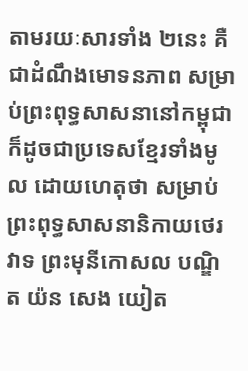តាមរយៈសារទាំង ២នេះ គឺជាដំណឹងមោទនភាព សម្រាប់ព្រះពុទ្ធសាសនានៅកម្ពុជា ក៏ដូចជាប្រទេសខ្មែរទាំងមូល ដោយហេតុថា សម្រាប់ព្រះពុទ្ធសាសនានិកាយថេរវាទ ព្រះមុនីកោសល បណ្ឌិត យ៉ន សេង យៀត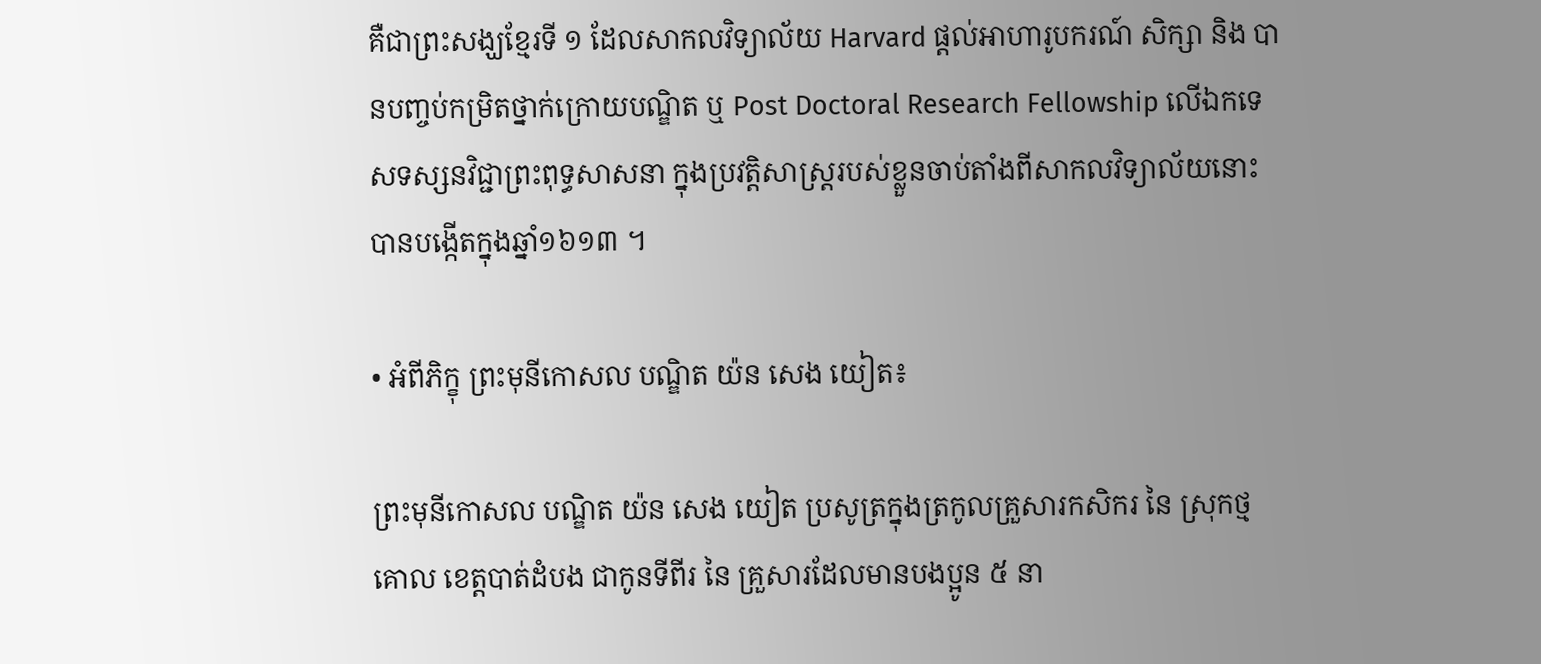គឺជាព្រះសង្ឃខ្មែរទី ១ ដែលសាកលវិទ្យាល័យ Harvard ផ្តល់អាហារូបករណ៍ សិក្សា និង បានបញ្ចប់កម្រិតថ្នាក់ក្រោយបណ្ឌិត ឬ Post Doctoral Research Fellowship លើឯកទេសទស្សនវិជ្ជាព្រះពុទ្ធសាសនា ក្នុងប្រវត្តិសាស្ត្ររបស់ខ្លួនចាប់តាំងពីសាកលវិទ្យាល័យនោះ បានបង្កើតក្នុងឆ្នាំ១៦១៣ ។

• អំពីភិក្ខុ ព្រះមុនីកោសល បណ្ឌិត យ៉ន សេង យៀត៖

ព្រះមុនីកោសល បណ្ឌិត យ៉ន សេង យៀត ប្រសូត្រក្នុងត្រកូលគ្រួសារកសិករ នៃ ស្រុកថ្មគោល ខេត្តបាត់ដំបង ជាកូនទីពីរ នៃ គ្រួសារដែលមានបងប្អូន ៥ នា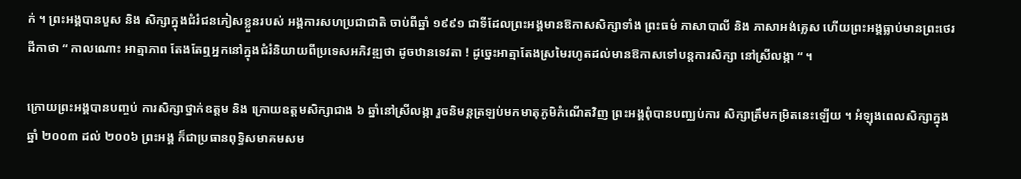ក់ ។ ព្រះអង្គបានបួស និង សិក្សាក្នុងជំរំជនភៀសខ្លួនរបស់ អង្គការសហប្រជាជាតិ ចាប់ពីឆ្នាំ ១៩៩១ ជាទីដែលព្រះអង្គមានឱកាសសិក្សាទាំង ព្រះធម៌ ភាសាបាលី និង ភាសាអង់គ្លេស ហើយព្រះអង្គធ្លាប់មានព្រះថេរដីកាថា “ កាលណោះ អាត្មាភាព តែងតែឮអ្នកនៅក្នុងជំរំនិយាយពីប្រទេសអភិវឌ្ឍថា ដូចឋានទេវតា ! ដូច្នេះអាត្មាតែងស្រមៃរហូតដល់មានឱកាសទៅបន្តការសិក្សា នៅស្រីលង្កា “ ។

ក្រោយព្រះអង្គបានបញ្ចប់ ការសិក្សាថ្នាក់ឧត្តម និង ក្រោយឧត្តមសិក្សាជាង ៦ ឆ្នាំនៅស្រីលង្កា រួចនិមន្តត្រឡប់មកមាតុភូមិកំណើតវិញ ព្រះអង្គពុំបានបញ្ឈប់ការ សិក្សាត្រឹមកម្រិតនេះឡើយ ។ អំឡុងពេលសិក្សាក្នុងឆ្នាំ ២០០៣ ដល់ ២០០៦ ព្រះអង្គ ក៏ជាប្រធានពុទ្ធិសមាគមសម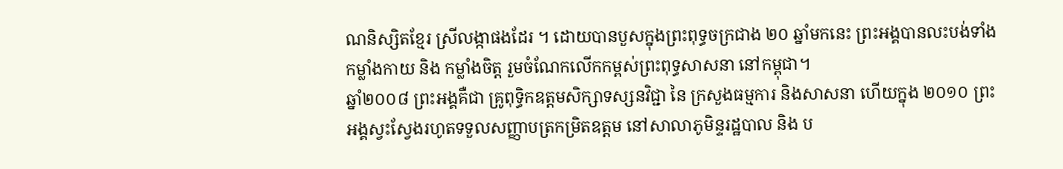ណនិស្សិតខ្មែរ ស្រីលង្កាផងដែរ ។ ដោយបានបួសក្នុងព្រះពុទ្ធចក្រជាង ២០ ឆ្នាំមកនេះ ព្រះអង្គបានលះបង់ទាំងកម្លាំងកាយ និង កម្លាំងចិត្ត រួមចំណែកលើកកម្ពស់ព្រះពុទ្ធសាសនា នៅកម្ពុជា។
ឆ្នាំ២០០៨ ព្រះអង្គគឺជា គ្រូពុទ្ធិកឧត្តមសិក្សាទស្សនវិជ្ជា នៃ ក្រសួងធម្មការ និងសាសនា ហើយក្នុង ២០១០ ព្រះអង្គស្វះស្វែងរហូតទទួលសញ្ញាបត្រកម្រិតឧត្តម នៅសាលាភូមិន្ទរដ្ឋបាល និង ប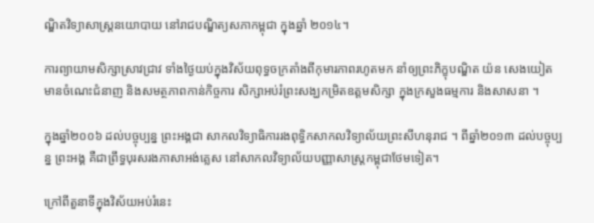ណ្ឌិតវិទ្យាសាស្ត្រនយោបាយ នៅរាជបណ្ឌិត្យសភាកម្ពុជា ក្នុងឆ្នាំ ២០១៤។

ការព្យាយាមសិក្សាស្រាវជ្រាវ ទាំងថ្ងៃយប់ក្នុងវិស័យពុទ្ធចក្រតាំងពីកុមារភាពរហូតមក នាំឲ្យព្រះភិក្ខុបណ្ឌិត យ៉ន សេងយៀត មានចំណេះជំនាញ និងសមត្ថភាពកាន់កិច្ចការ សិក្សាអប់រំព្រះសង្ឃកម្រិតឧត្តមសិក្សា ក្នុងក្រសួងធម្មការ និងសាសនា ។

ក្នុងឆ្នាំ២០០៦ ដល់បច្ចុប្បន្ន ព្រះអង្គជា សាកលវិទ្យាធិការរងពុទ្ធិកសាកលវិទ្យាល័យព្រះសីហនុរាជ ។ ពីឆ្នាំ២០១៣ ដល់បច្ចុប្បន្ន ព្រះអង្គ គឺជាព្រឹទ្ធបុរសរងភាសាអង់គ្លេស នៅសាកលវិទ្យាល័យបញ្ញាសាស្ត្រកម្ពុជាថែមទៀត។

ក្រៅពីតួនាទីក្នុងវិស័យអប់រំនេះ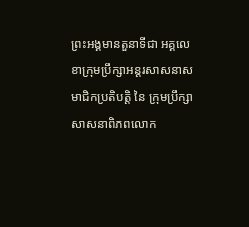ព្រះអង្គមានតួនាទីជា អគ្គលេខាក្រុមប្រឹក្សាអន្តរសាសនាស មាជិកប្រតិបត្តិ នៃ ក្រុមប្រឹក្សាសាសនាពិភពលោក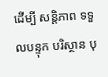ដើម្បី សន្តិភាព ទទួលបន្ទុក បរិស្ថាន បុ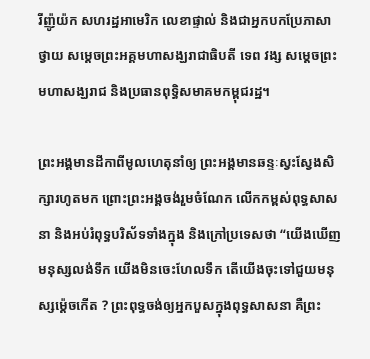រីញ៉ូយ៉ក សហរដ្ឋអាមេរិក លេខាផ្ទាល់ និងជាអ្នកបកប្រែភាសាថ្វាយ សម្តេចព្រះអគ្គមហាសង្ឃរាជាធិបតី ទេព វង្ស សម្តេចព្រះមហាសង្ឃរាជ និងប្រធានពុទ្ធិសមាគមកម្ពុជរដ្ឋ។

ព្រះអង្គមានដីកាពីមូលហេតុនាំឲ្យ ព្រះអង្គមានឆន្ទៈស្វះស្វែងសិក្សារហូតមក ព្រោះព្រះអង្គចង់រួមចំណែក លើកកម្ពស់ពុទ្ធសាសនា និងអប់រំពុទ្ធបរិស័ទទាំងក្នុង និងក្រៅប្រទេសថា “យើងឃើញមនុស្សលង់ទឹក យើងមិនចេះហែលទឹក តើយើងចុះទៅជួយមនុស្សម៉្តេចកើត ? ព្រះពុទ្ធចង់ឲ្យអ្នកបួសក្នុងពុទ្ធសាសនា គឺព្រះ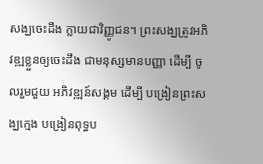សង្ឃចេះដឹង ក្លាយជាវិញ្ញូជន។ ព្រះសង្ឃត្រូវអភិវឌ្ឍខ្លួនឲ្យចេះដឹង ជាមនុស្សមានបញ្ញា ដើម្បី ចូលរួមជួយ អភិវឌ្ឍន៍សង្គម ដើម្បី បង្រៀនព្រះសង្ឃក្មេង បង្រៀនពុទ្ធប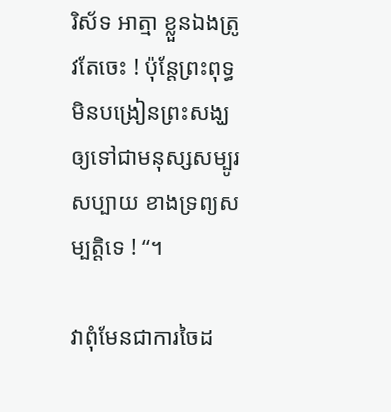រិស័ទ អាត្មា ខ្លួនឯងត្រូវតែចេះ ! ប៉ុន្តែព្រះពុទ្ធមិនបង្រៀនព្រះសង្ឃ ឲ្យទៅជាមនុស្សសម្បូរសប្បាយ ខាងទ្រព្យសម្បត្តិទេ ! “។

វាពុំមែនជាការចៃដ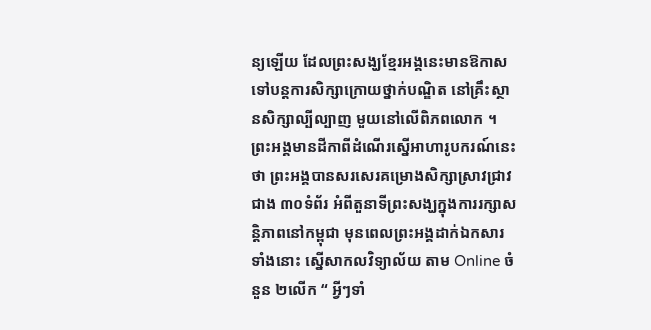ន្យឡើយ ដែលព្រះសង្ឃខ្មែរអង្គនេះមានឱកាស ទៅបន្តការសិក្សាក្រោយថ្នាក់បណ្ឌិត នៅគ្រឹះស្ថានសិក្សាល្បីល្បាញ មួយនៅលើពិភពលោក ។ ព្រះអង្គមានដីកាពីដំណើរស្នើអាហារូបករណ៍នេះថា ព្រះអង្គបានសរសេរគម្រោងសិក្សាស្រាវជ្រាវជាង ៣០ទំព័រ អំពីតួនាទីព្រះសង្ឃក្នុងការរក្សាសន្តិភាពនៅកម្ពុជា មុនពេលព្រះអង្គដាក់ឯកសារទាំងនោះ ស្នើសាកលវិទ្យាល័យ តាម Online ចំនួន ២លើក “ អ្វីៗទាំ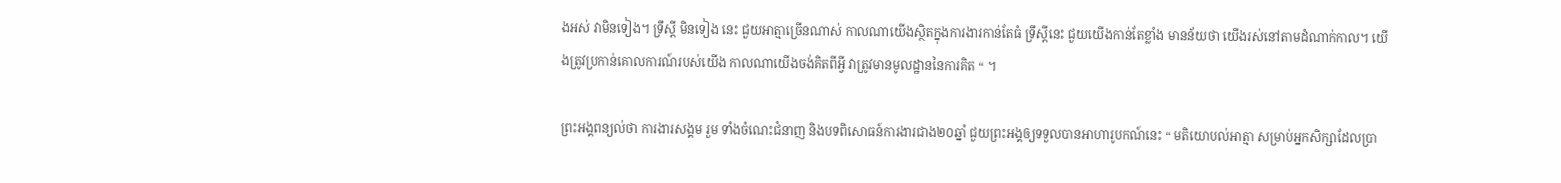ងអស់ វាមិនទៀង។ ទ្រឹស្តី មិនទៀង នេះ ជួយអាត្មាច្រើនណាស់ កាលណាយើងស្ថិតក្នុងការងារកាន់តែធំ ទ្រឹស្តីនេះ ជួយយើងកាន់តែខ្លាំង មានន័យថា យើងរស់នៅតាមដំណាក់កាល។ យើងត្រូវប្រកាន់គោលការណ៍របស់យើង កាលណាយើងចង់គិតពីអ្វី វាត្រូវមានមូលដ្ឋាននៃការគិត “ ។

ព្រះអង្គពន្យល់ថា ការងារសង្គម រួម ទាំងចំណេះជំនាញ និងបទពិសោធន៍ការងារជាង២០ឆ្នាំ ជួយព្រះអង្គឲ្យទទួលបានអាហារូបកណ៍នេះ “ មតិយោបល់អាត្មា សម្រាប់អ្នកសិក្សាដែលប្រា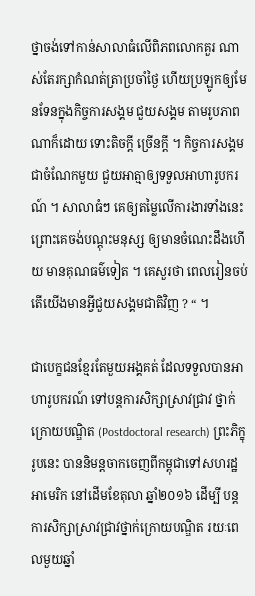ថ្នាចង់ទៅកាន់សាលាធំលើពិភពលោកគួរ ណាស់តែរក្សាកំណត់ត្រាប្រចាំថ្ងៃ ហើយប្រឡូកឲ្យមែនទែនក្នុងកិច្ចការសង្គម ជួយសង្គម តាមរូបភាពណាក៏ដោយ ទោះតិចក្តី ច្រើនក្តី ។ កិច្ចការសង្គមជាចំណែកមួយ ជួយអាត្មាឲ្យទទួលអាហារូបករណ៍ ។ សាលាធំៗ គេឲ្យតម្លៃលើការងារទាំងនេះ ព្រោះគេចង់បណ្តុះមនុស្ស ឲ្យមានចំណេះដឹងហើយ មានគុណធម៌ទៀត ។ គេសួរថា ពេលរៀនចប់តើយើងមានអ្វីជួយសង្គមជាតិវិញ ? “ ។

ជាបេក្ខជនខ្មែរតែមួយអង្គគត់ ដែលទទួលបានអាហារូបករណ៍ ទៅបន្តការសិក្សាស្រាវជ្រាវ ថ្នាក់ក្រោយបណ្ឌិត (Postdoctoral research) ព្រះភិក្ខុរូបនេះ បាននិមន្តចាកចេញពីកម្ពុជាទៅសហរដ្ឋអាមេរិក នៅដើមខែតុលា ឆ្នាំ២០១៦ ដើម្បី បន្តការសិក្សាស្រាវជ្រាវថ្នាក់ក្រោយបណ្ឌិត រយៈពេលមួយឆ្នាំ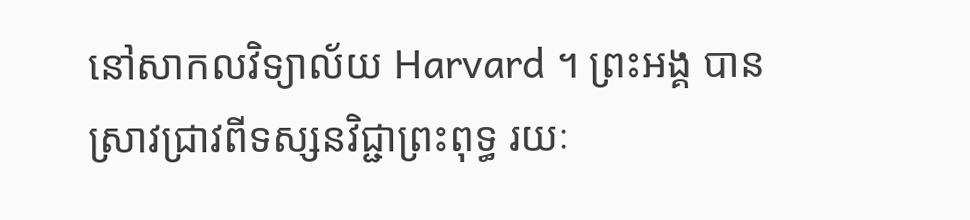នៅសាកលវិទ្យាល័យ Harvard ។ ព្រះអង្គ បានស្រាវជ្រាវពីទស្សនវិជ្ជាព្រះពុទ្ធ រយៈ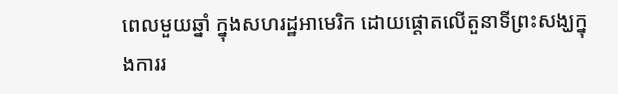ពេលមួយឆ្នាំ ក្នុងសហរដ្ឋអាមេរិក ដោយផ្តោតលើតួនាទីព្រះសង្ឃក្នុងការរ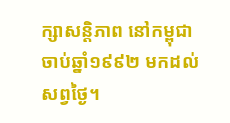ក្សាសន្តិភាព នៅកម្ពុជាចាប់ឆ្នាំ១៩៩២ មកដល់សព្វថ្ងៃ។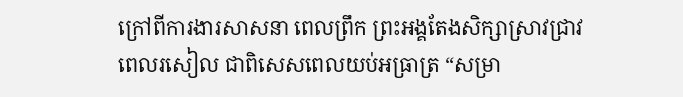ក្រៅពីការងារសាសនា ពេលព្រឹក ព្រះអង្គតែងសិក្សាស្រាវជ្រាវពេលរសៀល ជាពិសេសពេលយប់អធ្រាត្រ “សម្រា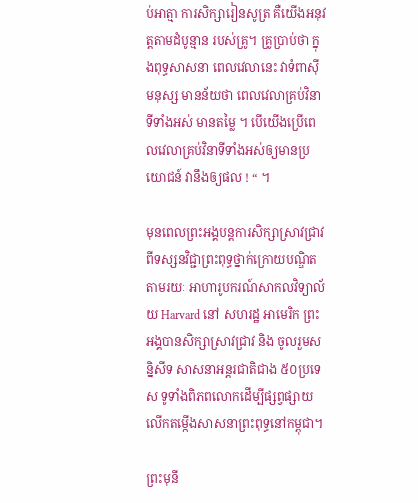ប់អាត្មា ការសិក្សារៀនសូត្រ គឺយើងអនុវត្តតាមដំបូន្មាន របស់គ្រូ។ គ្រូប្រាប់ថា ក្នុងពុទ្ធសាសនា ពេលវេលានេះ វាទំពាស៊ីមនុស្ស មានន័យថា ពេលវេលាគ្រប់វិនាទីទាំងអស់ មានតម្លៃ ។ បើយើងប្រើពេលវេលាគ្រប់វិនាទីទាំងអស់ឲ្យមានប្រយោជន៍ វានឹងឲ្យផល ! “ ។

មុនពេលព្រះអង្គបន្តការសិក្សាស្រាវជ្រាវ ពីទស្សនវិជ្ជាព្រះពុទ្ធថ្នាក់ក្រោយបណ្ឌិតតាមរយៈ អាហារូបករណ៍សាកលវិទ្យាល័យ Harvard នៅ សហរដ្ឋ អាមេរិក ព្រះអង្គបានសិក្សាស្រាវជ្រាវ និង ចូលរួមសន្និសីទ សាសនាអន្តរជាតិជាង ៥០ប្រទេស ទូទាំងពិភពលោកដើម្បីផ្សព្វផ្សាយ លើកតម្កើងសាសនាព្រះពុទ្ធនៅកម្ពុជា។

ព្រះមុនី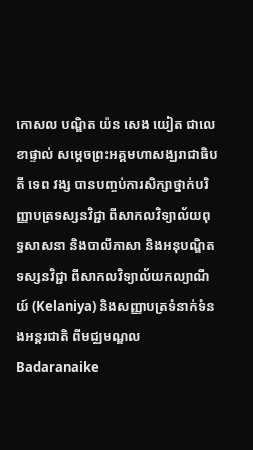កោសល បណ្ឌិត យ៉ន សេង យៀត ជាលេខាផ្ទាល់ សម្តេចព្រះអគ្គមហាសង្ឃរាជាធិបតី ទេព វង្ស បានបញ្ចប់ការសិក្សាថ្នាក់បរិញ្ញាបត្រទស្សនវិជ្ជា ពីសាកលវិទ្យាល័យពុទ្ធសាសនា និងបាលីភាសា និងអនុបណ្ឌិតទស្សនវិជ្ជា ពីសាកលវិទ្យាល័យកល្យាណីយ៍ (Kelaniya) និងសញ្ញាបត្រទំនាក់ទំនងអន្តរជាតិ ពីមជ្ឈមណ្ឌល Badaranaike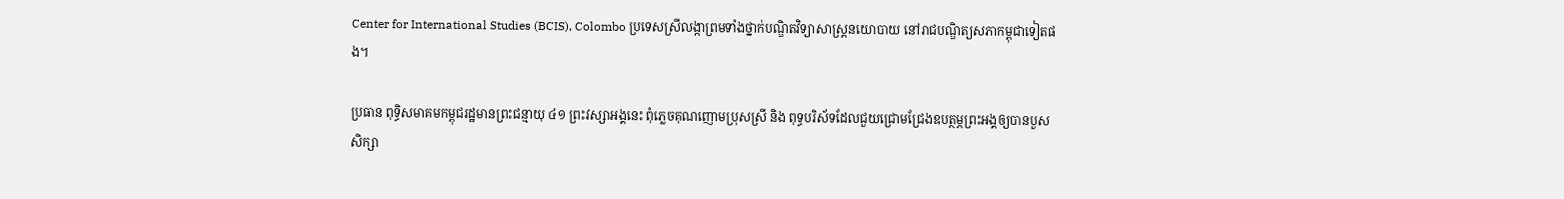Center for International Studies (BCIS), Colombo ប្រទេសស្រីលង្កាព្រមទាំងថ្នាក់បណ្ឌិតវិទ្យាសាស្ត្រនយោបាយ នៅរាជបណ្ឌិត្យសភាកម្ពុជាទៀតផង។

ប្រធាន ពុទ្ធិសមាគមកម្ពុជរដ្ឋមានព្រះជន្មាយុ ៤១ ព្រះវស្សាអង្គនេះ ពុំភ្លេចគុណញោមប្រុសស្រី និង ពុទ្ធបរិស័ទដែលជួយជ្រោមជ្រែងឧបត្ថម្ភព្រះអង្គឲ្យបានបួសសិក្សា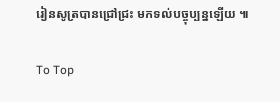រៀនសូត្របានជ្រៅជ្រះ មកទល់បច្ចុប្បន្នឡើយ ៕

To Top